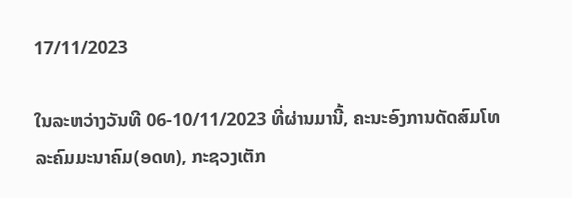17/11/2023

ໃນລະຫວ່າງວັນທີ 06-10/11/2023 ທີ່ຜ່ານມານີ້, ຄະນະອົງການດັດສົມໂທລະຄົມມະນາຄົມ(ອດທ), ກະຊວງເຕັກ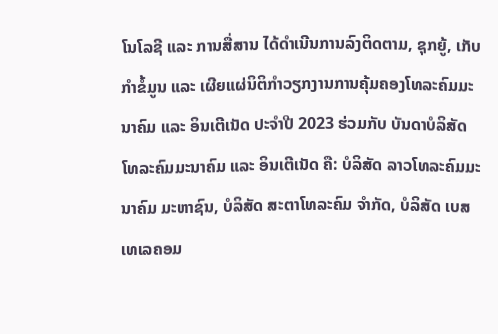ໂນໂລຊີ ແລະ ການສື່ສານ ໄດ້ດຳເນີນການລົງຕິດຕາມ, ຊຸກຍູ້, ເກັບກຳຂໍ້ມູນ ແລະ ເຜີຍແຜ່ນິຕິກຳວຽກງານການຄຸ້ມຄອງໂທລະຄົມມະນາຄົມ ແລະ ອິນເຕີເນັດ ປະຈຳປີ 2023 ຮ່ວມກັບ ບັນດາບໍລິສັດໂທລະຄົມມະນາຄົມ ແລະ ອິນເຕີເນັດ ຄື: ບໍລິສັດ ລາວໂທລະຄົມມະນາຄົມ ມະຫາຊົນ, ບໍລິສັດ ສະຕາໂທລະຄົມ ຈຳກັດ, ບໍລິສັດ ເບສເທເລຄອມ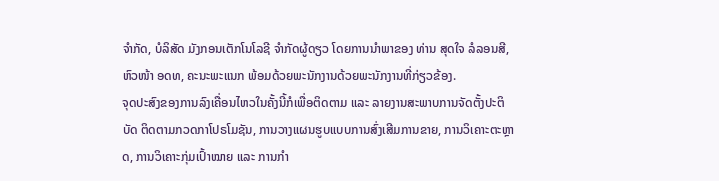ຈຳກັດ, ບໍລິສັດ ມັງກອນເຕັກໂນໂລຊີ ຈຳກັດຜູ້ດຽວ ໂດຍການນຳພາຂອງ ທ່ານ ສຸດໃຈ ລໍລອນສີ, ຫົວໜ້າ ອດທ, ຄະນະພະແນກ ພ້ອມດ້ວຍພະນັກງານດ້ວຍພະນັກງານທີ່ກ່ຽວຂ້ອງ.
ຈຸດປະສົງຂອງການລົງເຄື່ອນໄຫວໃນຄັ້ງນີ້ກໍເພື່ອຕິດຕາມ ແລະ ລາຍງານສະພາບການຈັດຕັ້ງປະຕິບັດ ຕິດຕາມກວດກາໂປຣໂມຊັນ, ການວາງແຜນຮູບແບບການສົ່ງເສີມການຂາຍ, ການວິເຄາະຕະຫຼາດ, ການວິເຄາະກຸ່ມເປົ້າໝາຍ ແລະ ການກຳ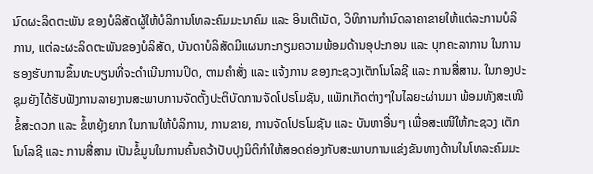ນົດຜະລິດຕະພັນ ຂອງບໍລິສັດຜູ້ໃຫ້ບໍລິການໂທລະຄົມມະນາຄົມ ແລະ ອິນເຕີເນັດ, ວິທິການກໍານົດລາຄາຂາຍໃຫ້ແຕ່ລະການບໍລິການ, ແຕ່ລະຜະລິດຕະພັນຂອງບໍລິສັດ, ບັນດາບໍລິສັດມີແຜນກະກຽມຄວາມພ້ອມດ້ານອຸປະກອນ ແລະ ບຸກຄະລາການ ໃນການຮອງຮັບການຂຶ້ນທະບຽນທີ່ຈະດຳເນີນການປິດ, ຕາມຄຳສັ່ງ ແລະ ແຈ້ງການ ຂອງກະຊວງເຕັກໂນໂລຊີ ແລະ ການສື່ສານ. ໃນກອງປະຊຸມຍັງໄດ້ຮັບຟັງການລາຍງານສະພາບການຈັດຕັ້ງປະຕິບັດການຈັດໂປຣໂມຊັນ, ແພັກເກັດຕ່າງໆໃນໄລຍະຜ່ານມາ ພ້ອມທັງສະເໜີຂໍ້ສະດວກ ແລະ ຂໍ້ຫຍຸ້ງຍາກ ໃນການໃຫ້ບໍລິການ, ການຂາຍ, ການຈັດໂປຣໂມຊັນ ແລະ ບັນຫາອື່ນໆ ເພື່ອສະເໜີໃຫ້ກະຊວງ ເຕັກໂນໂລຊີ ແລະ ການສື່ສານ ເປັນຂໍ້ມູນໃນການຄົ້ນຄວ້າປັບປຸງນິຕິກຳໃຫ້ສອດຄ່ອງກັບສະພາບການແຂ່ງຂັນທາງດ້ານໃນໂທລະຄົມມະ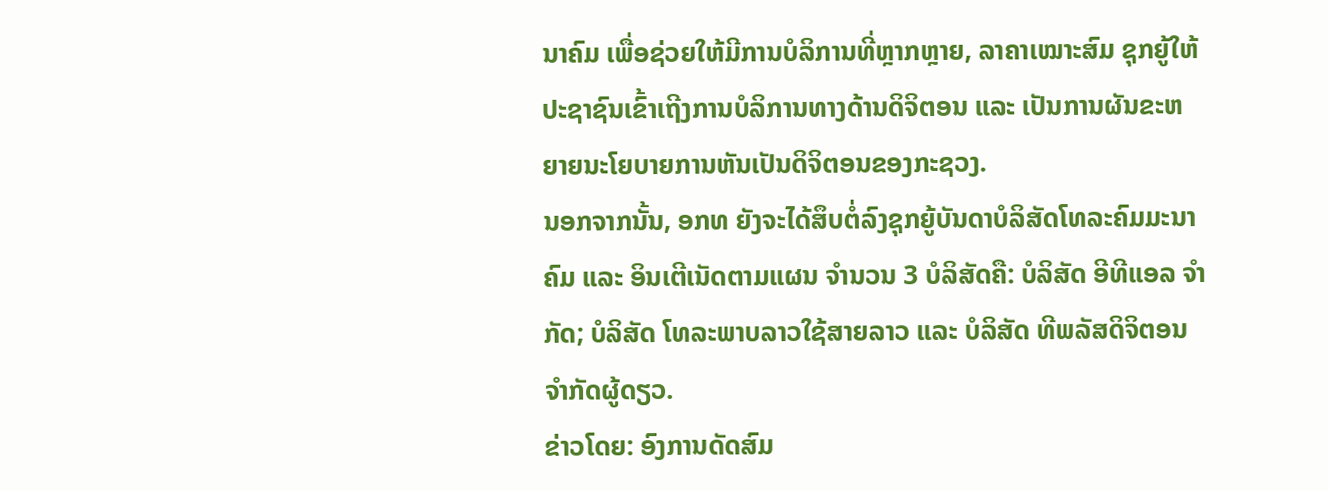ນາຄົມ ເພື່ອຊ່ວຍໃຫ້ມີການບໍລິການທີ່ຫຼາກຫຼາຍ, ລາຄາເໝາະສົມ ຊຸກຍູ້ໃຫ້ປະຊາຊົນເຂົ້າເຖີງການບໍລິການທາງດ້ານດິຈິຕອນ ແລະ ເປັນການຜັນຂະຫຍາຍນະໂຍບາຍການຫັນເປັນດິຈິຕອນຂອງກະຊວງ.
ນອກຈາກນັ້ນ, ອກທ ຍັງຈະໄດ້ສຶບຕໍ່ລົງຊຸກຍູ້ບັນດາບໍລິສັດໂທລະຄົມມະນາຄົມ ແລະ ອິນເຕີເນັດຕາມແຜນ ຈຳນວນ 3 ບໍລິສັດຄື: ບໍລິສັດ ອີທີແອລ ຈຳກັດ; ບໍລິສັດ ໂທລະພາບລາວໃຊ້ສາຍລາວ ແລະ ບໍລິສັດ ທີພລັສດິຈິຕອນ ຈຳກັດຜູ້ດຽວ.
ຂ່າວໂດຍ: ອົງການດັດສົມ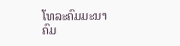ໂທລະຄົມມະນາຄົມ